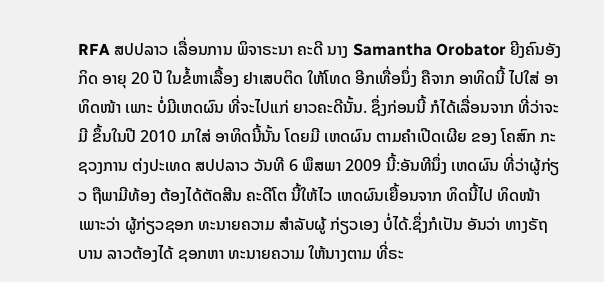RFA ສປປລາວ ເລື່ອນການ ພິຈາຣະນາ ຄະດີ ນາງ Samantha Orobator ຍີງຄົນອັງກິດ ອາຍຸ 20 ປີ ໃນຂໍ້ຫາເລື້ອງ ຢາເສບຕິດ ໃຫ້ໂທດ ອີກເທື່ອນຶ່ງ ຄືຈາກ ອາທິດນີ້ ໄປໃສ່ ອາທິດໜ້າ ເພາະ ບໍ່ມີເຫດຜົນ ທີ່ຈະໄປແກ່ ຍາວຄະດີນັ້ນ. ຊຶ່ງກ່ອນນີ້ ກໍໄດ້ເລື່ອນຈາກ ທີ່ວ່າຈະມີ ຂຶ້ນໃນປີ 2010 ມາໃສ່ ອາທິດນີ້ນັ້ນ ໂດຍມີ ເຫດຜົນ ຕາມຄໍາເປີດເຜີຍ ຂອງ ໂຄສົກ ກະຊວງການ ຕ່ງປະເທດ ສປປລາວ ວັນທີ 6 ພຶສພາ 2009 ນີ້:ອັນທີນຶ່ງ ເຫດຜົນ ທີ່ວ່າຜູ້ກ່ຽວ ຖືພາມີທ້ອງ ຕ້ອງໄດ້ຕັດສີນ ຄະດີໂຕ ນີ້ໃຫ້ໄວ ເຫດຜົນເຍື້ອນຈາກ ທິດນີ້ໄປ ທິດໜ້າ ເພາະວ່າ ຜູ້ກ່ຽວຊອກ ທະນາຍຄວາມ ສໍາລັບຜູ້ ກ່ຽວເອງ ບໍ່ໄດ້.ຊຶ່ງກໍເປັນ ອັນວ່າ ທາງຣັຖບານ ລາວຕ້ອງໄດ້ ຊອກຫາ ທະນາຍຄວາມ ໃຫ້ນາງຕາມ ທີ່ຣະ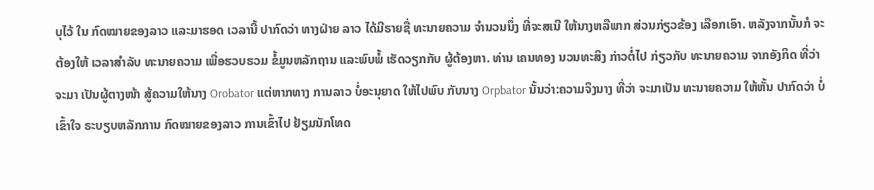ບຸໄວ້ ໃນ ກົດໝາຍຂອງລາວ ແລະມາຮອດ ເວລານີ້ ປາກົດວ່າ ທາງຝ່າຍ ລາວ ໄດ້ມີຣາຍຊື່ ທະນາຍຄວາມ ຈໍານວນນຶ່ງ ທີ່ຈະສເນີ ໃຫ້ນາງຫລືພາກ ສ່ວນກ່ຽວຂ້ອງ ເລືອກເອົາ. ຫລັງຈາກນັ້ນກໍ ຈະຕ້ອງໃຫ້ ເວລາສໍາລັບ ທະນາຍຄວາມ ເພື່ອຮວບຮວມ ຂໍ້ມູນຫລັກຖານ ແລະພົບພໍ້ ເຮັດວຽກກັບ ຜູ້ຕ້ອງຫາ. ທ່ານ ເຄນທອງ ນວນທະສິງ ກ່າວຕໍ່ໄປ ກ່ຽວກັບ ທະນາຍຄວາມ ຈາກອັງກິດ ທີ່ວ່າຈະມາ ເປັນຜູ້ຕາງໜ້າ ສູ້ຄວາມໃຫ້ນາງ Orobator ແຕ່ຫາກທາງ ການລາວ ບໍ່ອະນຸຍາດ ໃຫ້ໄປພົບ ກັບນາງ Orpbator ນັ້ນວ່າ:ຄວາມຈິງນາງ ທີ່ວ່າ ຈະມາເປັນ ທະນາຍຄວາມ ໃຫ້ຫັ້ນ ປາກົດວ່າ ບໍ່ເຂົ້າໃຈ ຣະບຽບຫລັກການ ກົດໝາຍຂອງລາວ ການເຂົ້າໄປ ຢ້ຽມນັກໂທດ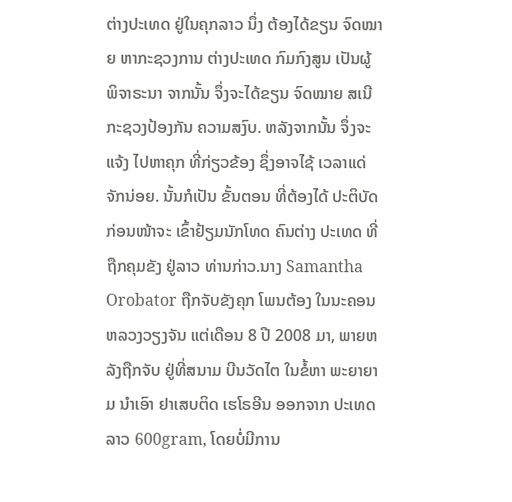ຕ່າງປະເທດ ຢູ່ໃນຄຸກລາວ ນຶ່ງ ຕ້ອງໄດ້ຂຽນ ຈົດໝາຍ ຫາກະຊວງການ ຕ່າງປະເທດ ກົມກົງສູນ ເປັນຜູ້ ພິຈາຣະນາ ຈາກນັ້ນ ຈຶ່ງຈະໄດ້ຂຽນ ຈົດໝາຍ ສເນີ ກະຊວງປ້ອງກັນ ຄວາມສງົບ. ຫລັງຈາກນັ້ນ ຈຶ່ງຈະແຈ້ງ ໄປຫາຄຸກ ທີ່ກ່ຽວຂ້ອງ ຊຶ່ງອາຈໄຊ້ ເວລາແດ່ ຈັກນ່ອຍ. ນັ້ນກໍເປັນ ຂັ້ນຕອນ ທີ່ຕ້ອງໄດ້ ປະຕິບັດ ກ່ອນໜ້າຈະ ເຂົ້າຢ້ຽມນັກໂທດ ຄົນຕ່າງ ປະເທດ ທີ່ຖືກຄຸມຂັງ ຢູ່ລາວ ທ່ານກ່າວ.ນາງ Samantha Orobator ຖືກຈັບຂັງຄຸກ ໂພນຕ້ອງ ໃນນະຄອນ ຫລວງວຽງຈັນ ແຕ່ເດືອນ 8 ປີ 2008 ມາ, ພາຍຫລັງຖືກຈັບ ຢູ່ທີ່ສນາມ ບີນວັດໄຕ ໃນຂໍ້ຫາ ພະຍາຍາມ ນໍາເອົາ ຢາເສບຕິດ ເຮໂຣອີນ ອອກຈາກ ປະເທດລາວ 600gram, ໂດຍບໍ່ມີການ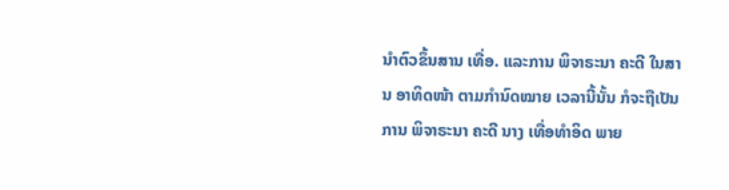ນໍາຕົວຂຶ້ນສານ ເທື່ອ. ແລະການ ພິຈາຣະນາ ຄະດີ ໃນສານ ອາທິດໜ້າ ຕາມກໍານົດໝາຍ ເວລານີ້ນັ້ນ ກໍຈະຖືເປັນ ການ ພິຈາຣະນາ ຄະດີ ນາງ ເທື່ອທໍາອິດ ພາຍ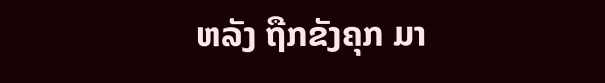ຫລັງ ຖືກຂັງຄຸກ ມາ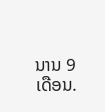ນານ 9 ເດືອນ.